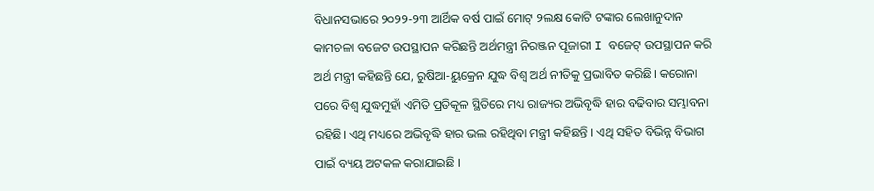ବିଧାନସଭାରେ ୨୦୨୨-୨୩ ଆର୍ଥିକ ବର୍ଷ ପାଇଁ ମୋଟ୍ ୨ଲକ୍ଷ କୋଟି ଟଙ୍କାର ଲେଖାନୁଦାନ କାମଚଳା ବଜେଟ ଉପସ୍ଥାପନ କରିଛନ୍ତି ଅର୍ଥମନ୍ତ୍ରୀ ନିରଞ୍ଜନ ପୂଜାରୀ I ବଜେଟ୍ ଉପସ୍ଥାପନ କରି ଅର୍ଥ ମନ୍ତ୍ରୀ କହିଛନ୍ତି ଯେ, ରୁଷିଆ-ୟୁକ୍ରେନ ଯୁଦ୍ଧ ବିଶ୍ଵ ଅର୍ଥ ନୀତିକୁ ପ୍ରଭାବିତ କରିଛି। କରୋନା ପରେ ବିଶ୍ଵ ଯୁଦ୍ଧମୁହାଁ ଏମିତି ପ୍ରତିକୂଳ ସ୍ଥିତିରେ ମଧ୍ୟ ରାଜ୍ୟର ଅଭିବୃଦ୍ଧି ହାର ବଢିବାର ସମ୍ଭାବନା ରହିଛି। ଏଥି ମଧ୍ୟରେ ଅଭିବୃଦ୍ଧି ହାର ଭଲ ରହିଥିବା ମନ୍ତ୍ରୀ କହିଛନ୍ତି । ଏଥି ସହିତ ବିଭିନ୍ନ ବିଭାଗ ପାଇଁ ବ୍ୟୟ ଅଟକଳ କରାଯାଇଛି ।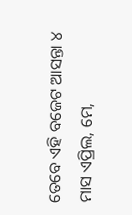ତେବେ ଏହି ବଜେଟ ଆସନ୍ତା ୪ ମାସ ଏପ୍ରିଲ, ମେ,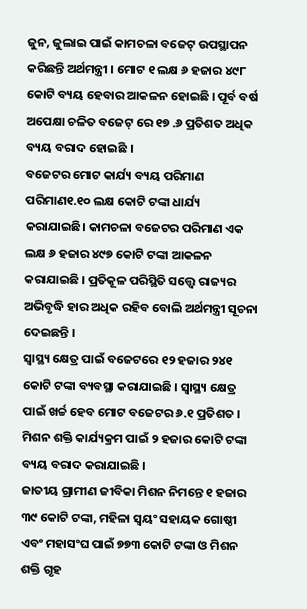ଜୁନ, ଜୁଲାଇ ପାଇଁ କାମଚଳା ବଜେଟ୍ ଉପସ୍ଥାପନ କରିଛନ୍ତି ଅର୍ଥମନ୍ତ୍ରୀ । ମୋଟ ୧ ଲକ୍ଷ ୬ ହଜାର ୪୯୮ କୋଟି ବ୍ୟୟ ହେବାର ଆକଳନ ହୋଇଛି । ପୂର୍ବ ବର୍ଷ ଅପେକ୍ଷା ଚଳିତ ବଜେଟ୍ ରେ ୧୭ .୬ ପ୍ରତିଶତ ଅଧିକ ବ୍ୟୟ ବରାଦ ହୋଇଛି ।
ବଜେଟର ମୋଟ କାର୍ଯ୍ୟ ବ୍ୟୟ ପରିମାଣ ପରିମାଣ୧.୧୦ ଲକ୍ଷ କୋଟି ଟଙ୍କା ଧାର୍ଯ୍ୟ କରାଯାଇଛି। କାମଚଳା ବଜେଟର ପରିମାଣ ଏକ ଲକ୍ଷ ୬ ହଜାର ୪୯୭ କୋଟି ଟଙ୍କା ଆକଳନ କରାଯାଇଛି । ପ୍ରତିକୂଳ ପରିସ୍ଥିତି ସତ୍ତ୍ୱେ ରାଜ୍ୟର ଅଭିବୃଦ୍ଧି ହାର ଅଧିକ ରହିବ ବୋଲି ଅର୍ଥମନ୍ତ୍ରୀ ସୂଚନା ଦେଇଛନ୍ତି ।
ସ୍ୱାସ୍ଥ୍ୟ କ୍ଷେତ୍ର ପାଇଁ ବଜେଟରେ ୧୨ ହଜାର ୨୪୧ କୋଟି ଟଙ୍କା ବ୍ୟବସ୍ଥା କରାଯାଇଛି । ସ୍ୱାସ୍ଥ୍ୟ କ୍ଷେତ୍ର ପାଇଁ ଖର୍ଚ୍ଚ ହେବ ମୋଟ ବଜେଟର ୬.୧ ପ୍ରତିଶତ ।
ମିଶନ ଶକ୍ତି କାର୍ଯ୍ୟକ୍ରମ ପାଇଁ ୨ ହଜାର କୋଟି ଟଙ୍କା ବ୍ୟୟ ବରାଦ କରାଯାଇଛି ।
ଜାତୀୟ ଗ୍ରାମୀଣ ଜୀବିକା ମିଶନ ନିମନ୍ତେ ୧ ହଜାର ୩୯ କୋଟି ଟଙ୍କା, ମହିଳା ସ୍ୱୟଂ ସହାୟକ ଗୋଷ୍ଠୀ ଏବଂ ମହାସଂଘ ପାଇଁ ୭୭୩ କୋଟି ଟଙ୍କା ଓ ମିଶନ ଶକ୍ତି ଗୃହ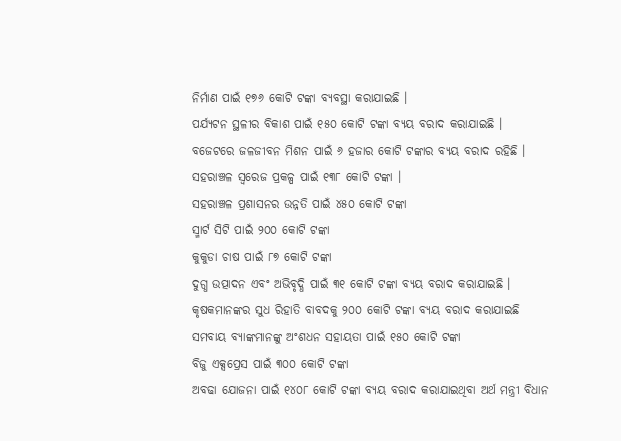ନିର୍ମାଣ ପାଇଁ ୧୭୬ କୋଟି ଟଙ୍କା ବ୍ୟବସ୍ଥା କରାଯାଇଛି ।
ପର୍ଯ୍ୟଟନ ସ୍ଥଳୀର ବିକାଶ ପାଇଁ ୧୫୦ କୋଟି ଟଙ୍କା ବ୍ୟୟ ବରାଦ କରାଯାଇଛି ।
ବଜେଟରେ ଜଳଜୀବନ ମିଶନ ପାଇଁ ୬ ହଜାର କୋଟି ଟଙ୍କାର ବ୍ୟୟ ବରାଦ ରହିଛି ।
ସହରାଞ୍ଚଳ ସ୍ୱରେଜ ପ୍ରକଳ୍ପ ପାଇଁ ୧୩୮ କୋଟି ଟଙ୍କା ।
ସହରାଞ୍ଚଳ ପ୍ରଶାସନର ଉନ୍ନତି ପାଇଁ ୪୫୦ କୋଟି ଟଙ୍କା
ସ୍ମାର୍ଟ ସିଟି ପାଇଁ ୨୦୦ କୋଟି ଟଙ୍କା
କୁକୁଡା ଚାଷ ପାଇଁ ୮୭ କୋଟି ଟଙ୍କା
ଦୁଗ୍ଧ ଉତ୍ପାଦନ ଏବଂ ଅଭିବୃଦ୍ଧି ପାଇଁ ୩୧ କୋଟି ଟଙ୍କା ବ୍ୟୟ ବରାଦ କରାଯାଇଛି ।
କୃଷକମାନଙ୍କର ସୁଧ ରିହାତି ବାବଦକୁ ୨୦୦ କୋଟି ଟଙ୍କା ବ୍ୟୟ ବରାଦ କରାଯାଇଛି
ସମବାୟ ବ୍ୟାଙ୍କମାନଙ୍କୁ ଅଂଶଧନ ସହାୟତା ପାଇଁ ୧୫୦ କୋଟି ଟଙ୍କା
ବିଜୁ ଏକ୍ସପ୍ରେସ ପାଇଁ ୩୦୦ କୋଟି ଟଙ୍କା
ଅବଢା ଯୋଜନା ପାଇଁ ୧୪୦୮ କୋଟି ଟଙ୍କା ବ୍ୟୟ ବରାଦ କରାଯାଇଥିବା ଅର୍ଥ ମନ୍ତ୍ରୀ ବିଧାନ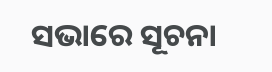ସଭାରେ ସୂଚନା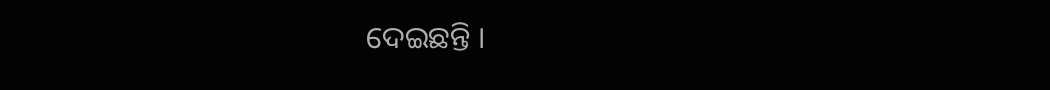ଦେଇଛନ୍ତି ।